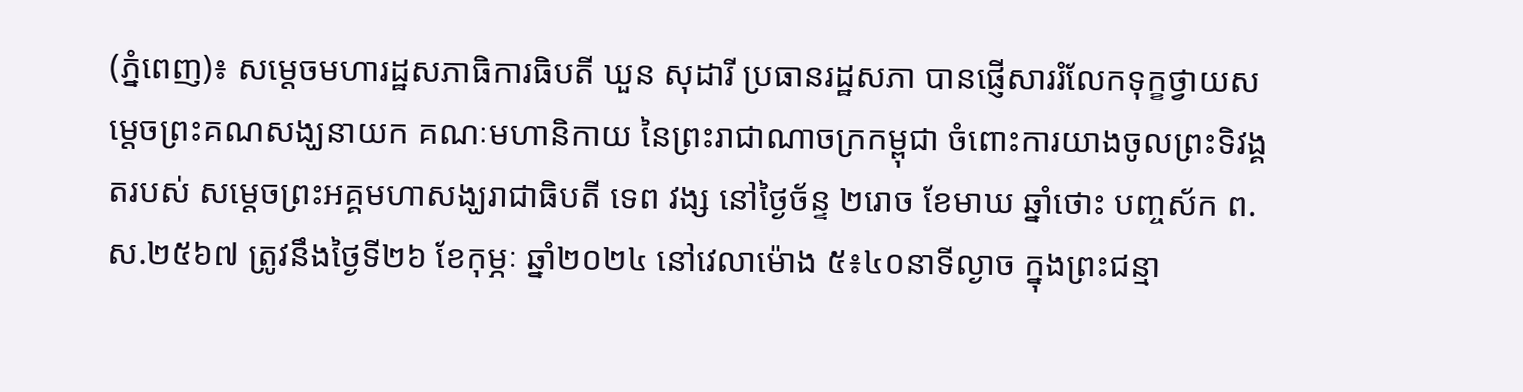(ភ្នំពេញ)៖ សម្តេចមហារដ្ឋសភាធិការធិបតី ឃួន សុដារី ប្រធានរដ្ឋសភា បានផ្ញើសាររំលែកទុក្ខថ្វាយសម្តេចព្រះគណសង្ឃនាយក គណៈមហានិកាយ នៃព្រះរាជាណាចក្រកម្ពុជា ចំពោះការយាងចូលព្រះទិវង្គតរបស់ សម្ដេចព្រះអគ្គមហាសង្ឃរាជាធិបតី ទេព វង្ស នៅថ្ងៃច័ន្ទ ២រោច ខែមាឃ ឆ្នាំថោះ បញ្ចស័ក ព.ស.២៥៦៧ ត្រូវនឹងថ្ងៃទី២៦ ខែកុម្ភៈ ឆ្នាំ២០២៤ នៅវេលាម៉ោង ៥៖៤០នាទីល្ងាច ក្នុងព្រះជន្មា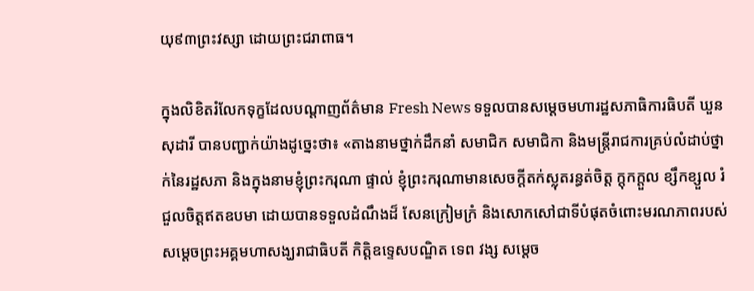យុ៩៣ព្រះវស្សា ដោយព្រះជរាពាធ។

ក្នុងលិខិតរំលែកទុក្ខដែលបណ្ដាញព័ត៌មាន Fresh News ទទួលបានសម្តេចមហារដ្ឋសភាធិការធិបតី ឃួន សុដារី បានបញ្ជាក់យ៉ាងដូច្នេះថា៖ «តាងនាមថ្នាក់ដឹកនាំ សមាជិក សមាជិកា និងមន្ត្រីរាជការគ្រប់លំដាប់ថ្នាក់នៃរដ្ឋសភា និងក្នុងនាមខ្ញុំព្រះករុណា ផ្ទាល់ ខ្ញុំព្រះករុណាមានសេចក្តីតក់ស្លុតរន្ធត់ចិត្ត ក្តុកក្តួល ខ្សឹកខ្សួល រំជួលចិត្តឥតឧបមា ដោយបានទទួលដំណឹងដ៏ សែនក្រៀមក្រំ និងសោកសៅជាទីបំផុតចំពោះមរណភាពរបស់ សម្តេចព្រះអគ្គមហាសង្ឃរាជាធិបតី កិត្តិឧទ្ទេសបណ្ឌិត ទេព វង្ស សម្តេច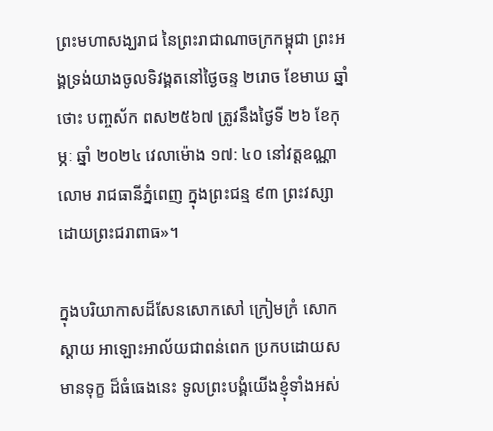ព្រះមហាសង្ឃរាជ នៃព្រះរាជាណាចក្រកម្ពុជា ព្រះអង្គទ្រង់យាងចូលទិវង្គតនៅថ្ងៃចន្ទ ២រោច ខែមាឃ ឆ្នាំថោះ បញ្ចស័ក ពស២៥៦៧ ត្រូវនឹងថ្ងៃទី ២៦ ខែកុម្ភៈ ឆ្នាំ ២០២៤ វេលាម៉ោង ១៧: ៤០ នៅវត្តឧណ្ណាលោម រាជធានីភ្នំពេញ ក្នុងព្រះជន្ម ៩៣ ព្រះវស្សា ដោយព្រះជរាពាធ»។

ក្នុងបរិយាកាសដ៏សែនសោកសៅ ក្រៀមក្រំ សោកស្តាយ អាឡោះអាល័យជាពន់ពេក ប្រកបដោយសមានទុក្ខ ដ៏ធំធេងនេះ ទូលព្រះបង្គំយើងខ្ញុំទាំងអស់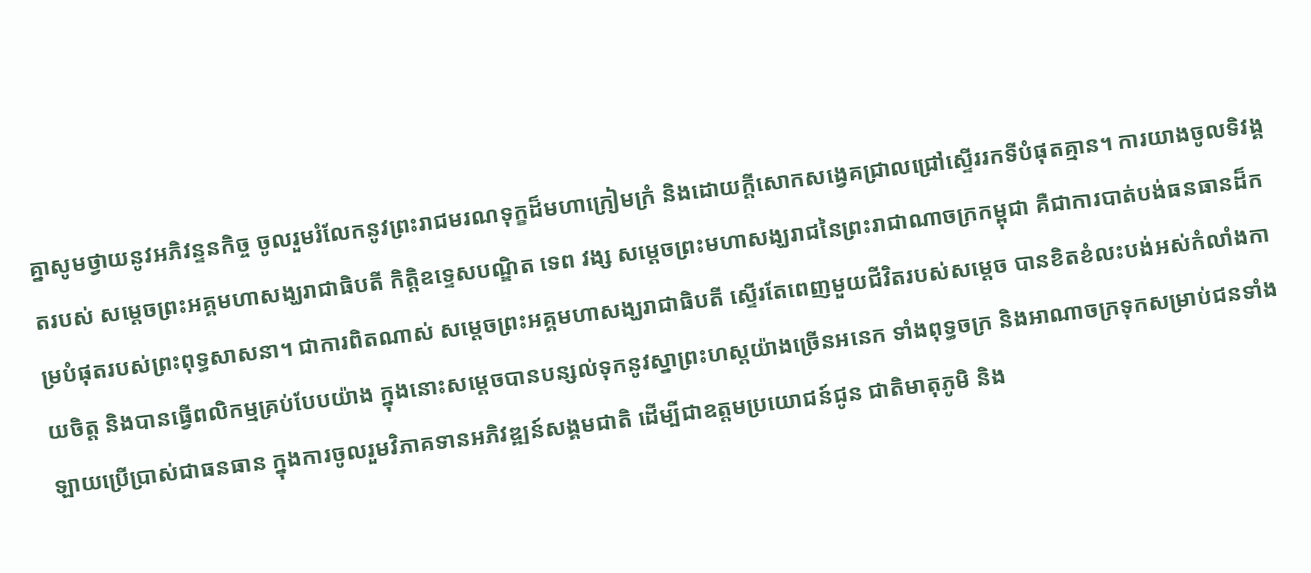គ្នាសូមថ្វាយនូវអភិវន្ទនកិច្ច ចូលរួមរំលែកនូវព្រះរាជមរណទុក្ខដ៏មហាក្រៀមក្រំ និងដោយក្ដីសោកសង្វេគជ្រាលជ្រៅស្ទើររកទីបំផុតគ្មាន។ ការយាងចូលទិវង្គតរបស់ សម្តេចព្រះអគ្គមហាសង្ឃរាជាធិបតី កិត្តិឧទ្ទេសបណ្ឌិត ទេព វង្ស សម្តេចព្រះមហាសង្ឃរាជនៃព្រះរាជាណាចក្រកម្ពុជា គឺជាការបាត់បង់ធនធានដ៏កម្របំផុតរបស់ព្រះពុទ្ធសាសនា។ ជាការពិតណាស់ សម្តេចព្រះអគ្គមហាសង្ឃរាជាធិបតី ស្ទើរតែពេញមួយជីវិតរបស់សម្តេច បានខិតខំលះបង់អស់កំលាំងកាយចិត្ត និងបានធ្វើពលិកម្មគ្រប់បែបយ៉ាង ក្នុងនោះសម្ដេចបានបន្សល់ទុកនូវស្នាព្រះហស្តយ៉ាងច្រើនអនេក ទាំងពុទ្ធចក្រ និងអាណាចក្រទុកសម្រាប់ជនទាំងឡាយប្រើប្រាស់ជាធនធាន ក្នុងការចូលរួមវិភាគទានអភិវឌ្ឍន៍សង្គមជាតិ ដើម្បីជាឧត្តមប្រយោជន៍ជូន ជាតិមាតុភូមិ និង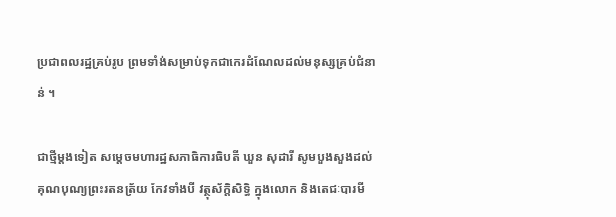ប្រជាពលរដ្ឋគ្រប់រូប ព្រមទាំង់សម្រាប់ទុកជាកេរដំណែលដល់មនុស្សគ្រប់ជំនាន់ ។

ជាថ្មីម្តងទៀត សម្តេចមហារដ្ឋសភាធិការធិបតី ឃួន សុដារី សូមបួងសួងដល់គុណបុណ្យព្រះរតនត្រ័យ កែវទាំងបី វត្ថុស័ក្តិសិទ្ធិ ក្នុងលោក និងតេជៈបារមី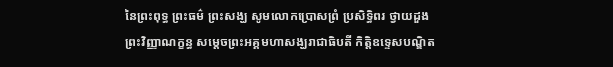នៃព្រះពុទ្ធ ព្រះធម៌ ព្រះសង្ឃ សូមលោកប្រោសព្រំ ប្រសិទ្ធិពរ ថ្វាយដួងព្រះវិញ្ញាណក្ខន្ធ សម្តេចព្រះអគ្គមហាសង្ឃរាជាធិបតី កិត្តិឧទ្ទេសបណ្ឌិត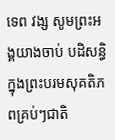ទេព វង្ស សូមព្រះអង្គយាងចាប់ បដិសន្ធិក្នុងព្រះបរមសុគតិភពគ្រប់ៗជាតិ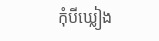កុំបីឃ្លៀង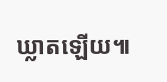ឃ្លាតឡើយ៕